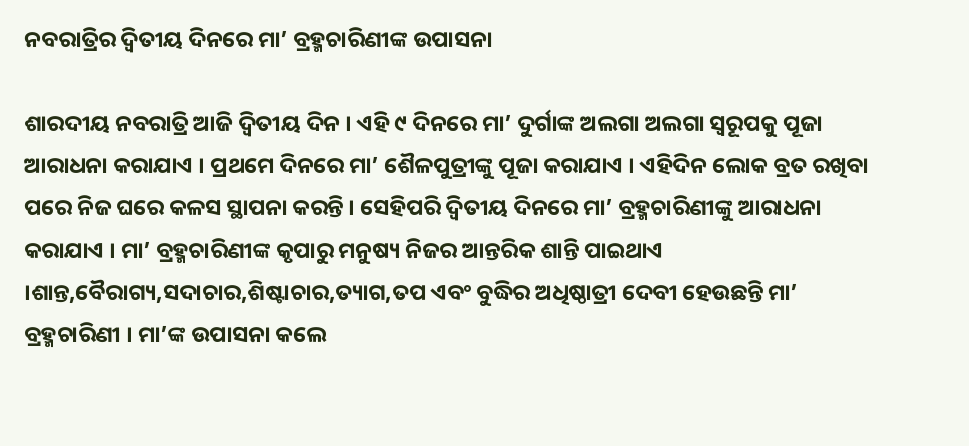ନବରାତ୍ରିର ଦ୍ବିତୀୟ ଦିନରେ ମା’ ବ୍ରହ୍ମଚାରିଣୀଙ୍କ ଉପାସନା

ଶାରଦୀୟ ନବରାତ୍ରି ଆଜି ଦ୍ବିତୀୟ ଦିନ । ଏହି ୯ ଦିନରେ ମା’ ଦୁର୍ଗାଙ୍କ ଅଲଗା ଅଲଗା ସ୍ୱରୂପକୁ ପୂଜା ଆରାଧନା କରାଯାଏ । ପ୍ରଥମେ ଦିନରେ ମା’ ଶୈଳପୁତ୍ରୀଙ୍କୁ ପୂଜା କରାଯାଏ । ଏହିଦିନ ଲୋକ ବ୍ରତ ରଖିବା ପରେ ନିଜ ଘରେ କଳସ ସ୍ଥାପନା କରନ୍ତି । ସେହିପରି ଦ୍ୱିତୀୟ ଦିନରେ ମା’ ବ୍ରହ୍ମଚାରିଣୀଙ୍କୁ ଆରାଧନା କରାଯାଏ । ମା’ ବ୍ରହ୍ମଚାରିଣୀଙ୍କ କୃପାରୁ ମନୁଷ୍ୟ ନିଜର ଆନ୍ତରିକ ଶାନ୍ତି ପାଇଥାଏ ।ଶାନ୍ତ,ବୈରାଗ୍ୟ,ସଦାଚାର,ଶିଷ୍ଟାଚାର,ତ୍ୟାଗ,ତପ ଏବଂ ବୁଦ୍ଧିର ଅଧିଷ୍ଠାତ୍ରୀ ଦେବୀ ହେଉଛନ୍ତି ମା’ ବ୍ରହ୍ମଚାରିଣୀ । ମା’ଙ୍କ ଉପାସନା କଲେ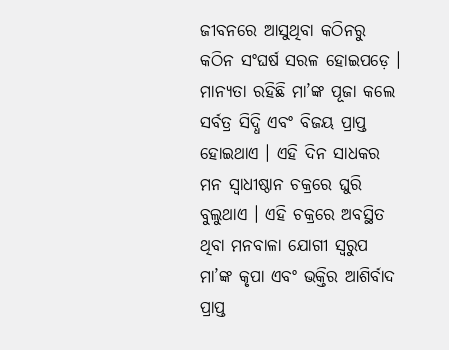ଜୀବନରେ ଆସୁଥିବା କଠିନରୁ କଠିନ ସଂଘର୍ଷ ସରଳ ହୋଇପଡ଼େ । ମାନ୍ୟତା ରହିଛି ମା’ଙ୍କ ପୂଜା କଲେ ସର୍ବତ୍ର ସିଦ୍ଧି ଏବଂ ବିଜୟ ପ୍ରାପ୍ତ ହୋଇଥାଏ । ଏହି ଦିନ ସାଧକର ମନ ସ୍ୱାଧୀଷ୍ଠାନ ଚକ୍ରରେ ଘୁରି ବୁଲୁଥାଏ । ଏହି ଚକ୍ରରେ ଅବସ୍ଥିତ ଥିବା ମନବାଳା ଯୋଗୀ ସ୍ୱରୁପ ମା’ଙ୍କ କୃପା ଏବଂ ଭକ୍ତିର ଆଶିର୍ବାଦ ପ୍ରାପ୍ତ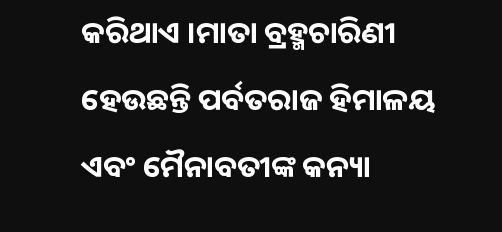କରିଥାଏ ।ମାତା ବ୍ରହ୍ମଚାରିଣୀ ହେଉଛନ୍ତି ପର୍ବତରାଜ ହିମାଳୟ ଏବଂ ମୈନାବତୀଙ୍କ କନ୍ୟା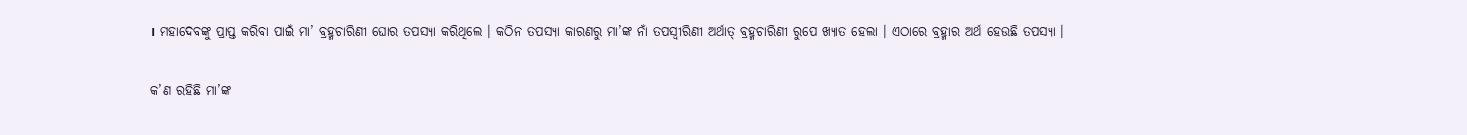। ମହାଦେବଙ୍କୁ ପ୍ରାପ୍ତ କରିବା ପାଇଁ ମା’ ବ୍ରହ୍ମଚାରିଣୀ ଘୋର ତପସ୍ୟା କରିଥିଲେ । କଠିନ ତପସ୍ୟା କାରଣରୁ ମା’ଙ୍କ ନାଁ ତପସ୍ୱୀରିଣୀ ଅର୍ଥାତ୍ ବ୍ରହ୍ମଚାରିଣୀ ରୁପେ ଖ୍ୟାତ ହେଲା । ଏଠାରେ ବ୍ରହ୍ମାର ଅର୍ଥ ହେଉଛି ତପସ୍ୟା ।

କ’ଣ ରହିଛି ମା’ଙ୍କ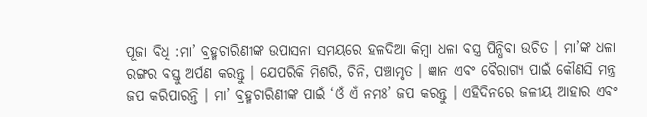ପୂଜା ବିଧି :ମା’ ବ୍ରହ୍ମଚାରିଣୀଙ୍କ ଉପାସନା ସମୟରେ ହଳଦିଆ କିମ୍ବା ଧଳା ବସ୍ତ୍ର ପିନ୍ଧିବା ଉଚିତ । ମା’ଙ୍କ ଧଳା ରଙ୍ଗର ବସ୍ତୁ ଅର୍ପଣ କରନ୍ତୁ । ଯେପରିକି ମିଶରି, ଚିନି, ପଞ୍ଚାମୃତ । ଜ୍ଞାନ ଏବଂ ବୈରାଗ୍ୟ ପାଇଁ କୌଣସି ମନ୍ତ୍ର ଜପ କରିପାରନ୍ତି । ମା’ ବ୍ରହ୍ମଚାରିଣୀଙ୍କ ପାଇଁ ‘ଓଁ ଏଁ ନମଃ’ ଜପ କରନ୍ତୁ । ଏହିଦିନରେ ଜଳୀୟ ଆହାର ଏବଂ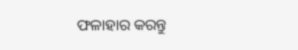ଫଳାହାର କରନ୍ତୁ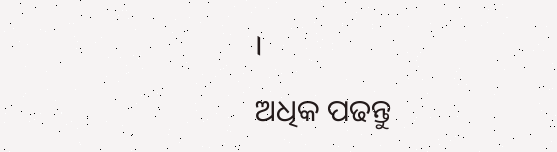।

ଅଧିକ ପଢନ୍ତୁ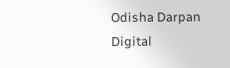Odisha Darpan Digital